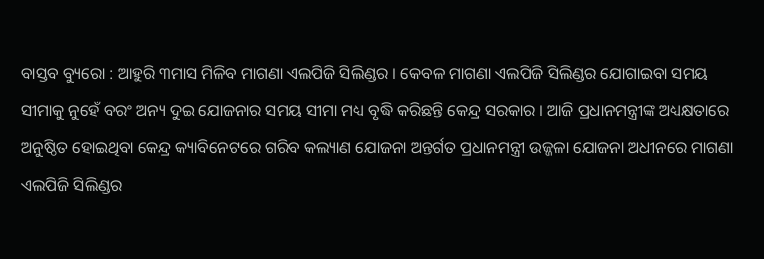ବାସ୍ତବ ବ୍ୟୁରୋ : ଆହୁରି ୩ମାସ ମିଳିବ ମାଗଣା ଏଲପିଜି ସିଲିଣ୍ଡର । କେବଳ ମାଗଣା ଏଲପିଜି ସିଲିଣ୍ଡର ଯୋଗାଇବା ସମୟ ସୀମାକୁ ନୁହେଁ ବରଂ ଅନ୍ୟ ଦୁଇ ଯୋଜନାର ସମୟ ସୀମା ମଧ୍ୟ ବୃଦ୍ଧି କରିଛନ୍ତି କେନ୍ଦ୍ର ସରକାର । ଆଜି ପ୍ରଧାନମନ୍ତ୍ରୀଙ୍କ ଅଧ୍ୟକ୍ଷତାରେ ଅନୁଷ୍ଠିତ ହୋଇଥିବା କେନ୍ଦ୍ର କ୍ୟାବିନେଟରେ ଗରିବ କଲ୍ୟାଣ ଯୋଜନା ଅନ୍ତର୍ଗତ ପ୍ରଧାନମନ୍ତ୍ରୀ ଉଜ୍ଜଳା ଯୋଜନା ଅଧୀନରେ ମାଗଣା ଏଲପିଜି ସିଲିଣ୍ଡର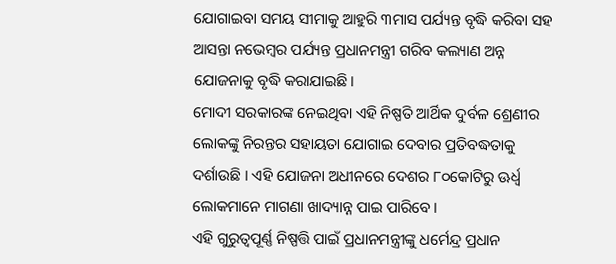ଯୋଗାଇବା ସମୟ ସୀମାକୁ ଆହୁରି ୩ମାସ ପର୍ଯ୍ୟନ୍ତ ବୃଦ୍ଧି କରିବା ସହ ଆସନ୍ତା ନଭେମ୍ବର ପର୍ଯ୍ୟନ୍ତ ପ୍ରଧାନମନ୍ତ୍ରୀ ଗରିବ କଲ୍ୟାଣ ଅନ୍ନ ଯୋଜନାକୁ ବୃଦ୍ଧି କରାଯାଇଛି।
ମୋଦୀ ସରକାରଙ୍କ ନେଇଥିବା ଏହି ନିଷ୍ପତି ଆର୍ଥିକ ଦୁର୍ବଳ ଶ୍ରେଣୀର ଲୋକଙ୍କୁ ନିରନ୍ତର ସହାୟତା ଯୋଗାଇ ଦେବାର ପ୍ରତିବଦ୍ଧତାକୁ ଦର୍ଶାଉଛି । ଏହି ଯୋଜନା ଅଧୀନରେ ଦେଶର ୮୦କୋଟିରୁ ଊର୍ଧ୍ୱ ଲୋକମାନେ ମାଗଣା ଖାଦ୍ୟାନ୍ନ ପାଇ ପାରିବେ।
ଏହି ଗୁରୁତ୍ୱପୂର୍ଣ୍ଣ ନିଷ୍ପତ୍ତି ପାଇଁ ପ୍ରଧାନମନ୍ତ୍ରୀଙ୍କୁ ଧର୍ମେନ୍ଦ୍ର ପ୍ରଧାନ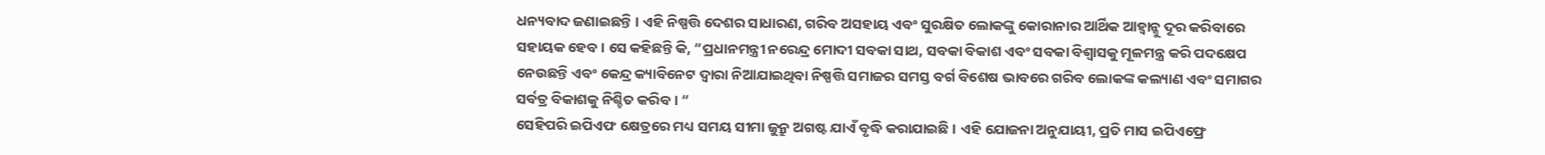ଧନ୍ୟବାଦ ଜଣାଇଛନ୍ତି । ଏହି ନିଷ୍ପତ୍ତି ଦେଶର ସାଧାରଣ, ଗରିବ ଅସହାୟ ଏବଂ ସୁରକ୍ଷିତ ଲୋକଙ୍କୁ କୋରାନାର ଆର୍ଥିକ ଆହ୍ଵାନ୍କୁ ଦୂର କରିବାରେ ସହାୟକ ହେବ । ସେ କହିଛନ୍ତି କି, “ପ୍ରଧାନମନ୍ତ୍ରୀ ନରେନ୍ଦ୍ର ମୋଦୀ ସବକା ସାଥ, ସବକା ବିକାଶ ଏବଂ ସବକା ବିଶ୍ୱାସକୁ ମୂଳମନ୍ତ୍ର କରି ପଦକ୍ଷେପ ନେଉଛନ୍ତି ଏବଂ କେନ୍ଦ୍ର କ୍ୟାବିନେଟ ଦ୍ୱାରା ନିଆଯାଇଥିବା ନିଷ୍ପତ୍ତି ସମାଜର ସମସ୍ତ ବର୍ଗ ବିଶେଷ ଭାବରେ ଗରିବ ଲୋକଙ୍କ କଲ୍ୟାଣ ଏବଂ ସମାଗର ସର୍ବତ୍ର ବିକାଶକୁ ନିଶ୍ଚିତ କରିବ । “
ସେହିପରି ଇପିଏଫ କ୍ଷେତ୍ରରେ ମଧ୍ୟ ସମୟ ସୀମା ଜୁନ୍ରୁ ଅଗଷ୍ଟ ଯାଏଁ ବୃଦ୍ଧି କରାଯାଇଛି । ଏହି ଯୋଜନା ଅନୁଯାୟୀ, ପ୍ରତି ମାସ ଇପିଏଫ୍ରେ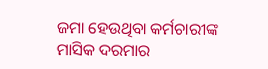ଜମା ହେଉଥିବା କର୍ମଚାରୀଙ୍କ ମାସିକ ଦରମାର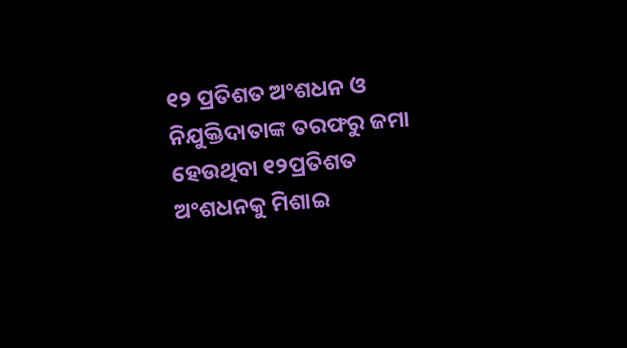୧୨ ପ୍ରତିଶତ ଅଂଶଧନ ଓ ନିଯୁକ୍ତିଦାତାଙ୍କ ତରଫରୁ ଜମା ହେଉଥିବା ୧୨ପ୍ରତିଶତ ଅଂଶଧନକୁ ମିଶାଇ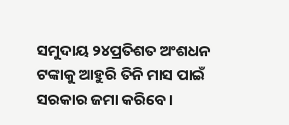ସମୁଦାୟ ୨୪ପ୍ରତିଶତ ଅଂଶଧନ ଟଙ୍କାକୁ ଆହୁରି ତିନି ମାସ ପାଇଁ ସରକାର ଜମା କରିବେ।